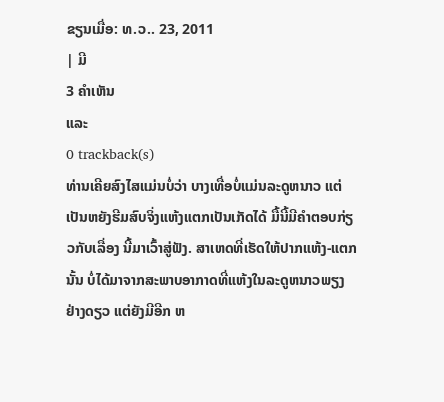ຂຽນເມື່ອ: ທ.ວ.. 23, 2011
| ມີ
3 ຄຳເຫັນ
ແລະ
0 trackback(s)
ທ່ານເຄີຍສົງໄສແມ່ນບໍ່ວ່າ ບາງເທື່ອບໍ່ແມ່ນລະດູຫນາວ ແຕ່ເປັນຫຍັງຮີມສົບຈິ່ງແຫ້ງແຕກເປັນເກັດໄດ້ ມື້ນີ້ມີຄຳຕອບກ່ຽວກັບເລື່ອງ ນີ້ມາເວົ້າສູ່ຟັງ. ສາເຫດທີ່ເຮັດໃຫ້ປາກແຫ້ງ-ແຕກນັ້ນ ບໍ່ໄດ້ມາຈາກສະພາບອາກາດທີ່ແຫ້ງໃນລະດູຫນາວພຽງຢ່າງດຽວ ແຕ່ຍັງມີອີກ ຫ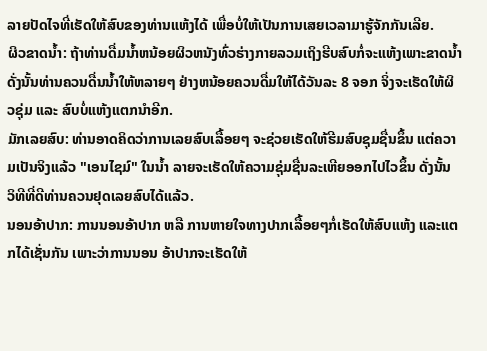ລາຍປັດໄຈທີ່ເຮັດໃຫ້ສົບຂອງທ່ານແຫ້ງໄດ້ ເພື່ອບໍ່ໃຫ້ເປັນການເສຍເວລາມາຮູ້ຈັກກັນເລີຍ.
ຜິວຂາດນ້ຳ: ຖ້າທ່ານດື່ມນ້ຳຫນ້ອຍຜິວຫນັງທົ່ວຮ່າງກາຍລວມເຖິງຮີບສົບກໍ່ຈະແຫ້ງເພາະຂາດນ້ຳ ດັ່ງນັ້ນທ່ານຄວນດື່ນນ້ຳໃຫ້ຫລາຍໆ ຢ່າງຫນ້ອຍຄວນດື່ມໃຫ້ໄດ້ວັນລະ 8 ຈອກ ຈິ່ງຈະເຮັດໃຫ້ຜິວຊຸ່ມ ແລະ ສົບບໍ່ແຫ້ງແຕກນຳອີກ.
ມັກເລຍສົບ: ທ່ານອາດຄິດວ່າການເລຍສົບເລື້ອຍໆ ຈະຊ່ວຍເຮັດໃຫ້ຮີມສົບຊຸມຊື່ນຂຶ້ນ ແຕ່ຄວາມເປັນຈິງແລ້ວ "ເອນໄຊມ໌" ໃນນ້ຳ ລາຍຈະເຮັດໃຫ້ຄວາມຊຸ່ມຊື່ນລະເຫີຍອອກໄປໄວຂຶ້ນ ດັ່ງນັ້ນ ວິທີທີ່ດີທ່ານຄວນຢຸດເລຍສົບໄດ້ແລ້ວ.
ນອນອ້າປາກ: ການນອນອ້າປາກ ຫລື ການຫາຍໃຈທາງປາກເລື້ອຍໆກໍ່ເຮັດໃຫ້ສົບແຫ້ງ ແລະແຕກໄດ້ເຊັ່ນກັນ ເພາະວ່າການນອນ ອ້າປາກຈະເຮັດໃຫ້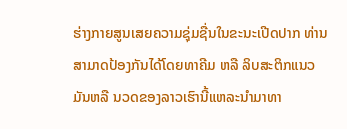ຮ່າງກາຍສູນເສຍຄວາມຊຸ່ມຊື່ນໃນຂະນະເປີດປາກ ທ່ານສາມາດປ້ອງກັນໄດ້ໂດຍທາຄີມ ຫລື ລິບສະຕິກແນວມັນຫລື ນວດຂອງລາວເຮົານີ້ແຫລະນຳມາທາ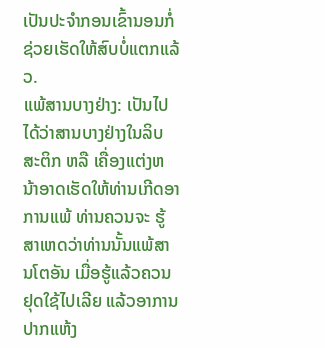ເປັນປະຈຳກອນເຂົ້ານອນກໍ່ຊ່ວຍເຮັດໃຫ້ສົບບໍ່ແຕກແລ້ວ.
ແພ້ສານບາງຢ່າງ: ເປັນໄປໄດ້ວ່າສານບາງຢ່າງໃນລິບສະຕິກ ຫລື ເຄື່ອງແຕ່ງຫນ້າອາດເຮັດໃຫ້ທ່ານເກີດອາການແພ້ ທ່ານຄວນຈະ ຮູ້ສາເຫດວ່າທ່ານນັ້ນແພ້ສານໂຕອັນ ເມື່ອຮູ້ແລ້ວຄວນຢຸດໃຊ້ໄປເລີຍ ແລ້ວອາການປາກແຫ້ງ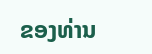ຂອງທ່ານ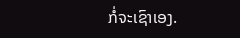ກໍ່ຈະເຊົາເອງ.